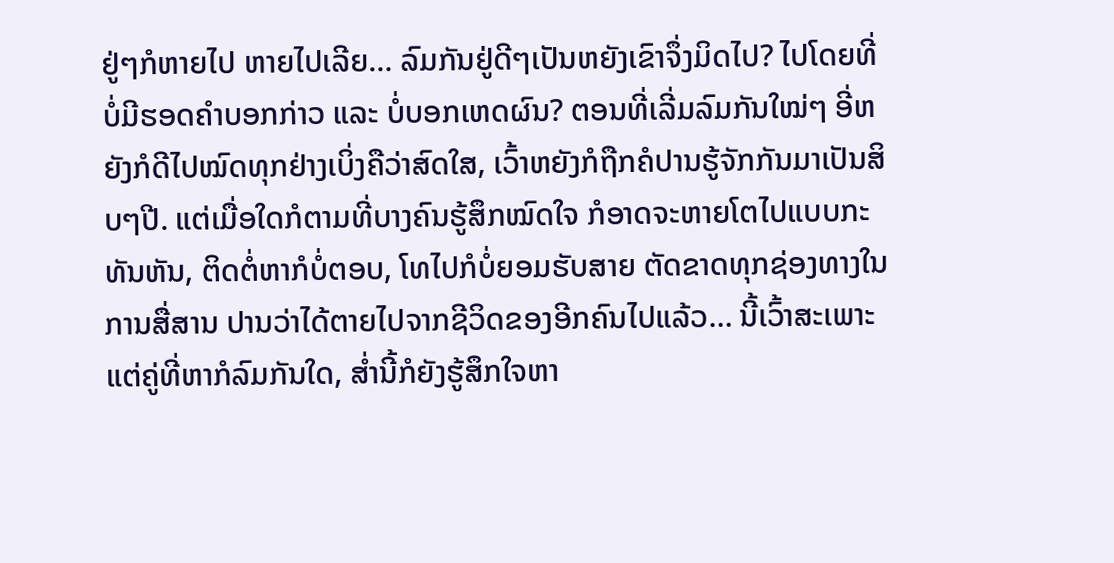ຢູ່ໆກໍຫາຍໄປ ຫາຍໄປເລີຍ… ລົມກັນຢູ່ດີໆເປັນຫຍັງເຂົາຈຶ່ງມິດໄປ? ໄປໂດຍທີ່ບໍ່ມີຮອດຄຳບອກກ່າວ ແລະ ບໍ່ບອກເຫດຜົນ? ຕອນທີ່ເລີ່ມລົມກັນໃໝ່ໆ ອີ່ຫຍັງກໍດີໄປໝົດທຸກຢ່າງເບິ່ງຄືວ່າສົດໃສ, ເວົ້າຫຍັງກໍຖືກຄໍປານຮູ້ຈັກກັນມາເປັນສິບໆປີ. ແຕ່ເມື່ອໃດກໍຕາມທີ່ບາງຄົນຮູ້ສຶກໝົດໃຈ ກໍອາດຈະຫາຍໂຕໄປແບບກະທັນຫັນ, ຕິດຕໍ່ຫາກໍບໍ່ຕອບ, ໂທໄປກໍບໍ່ຍອມຮັບສາຍ ຕັດຂາດທຸກຊ່ອງທາງໃນການສື່ສານ ປານວ່າໄດ້ຕາຍໄປຈາກຊີວິດຂອງອີກຄົນໄປແລ້ວ… ນີ້ເວົ້າສະເພາະແຕ່ຄູ່ທີ່ຫາກໍລົມກັນໃດ, ສໍ່ານີ້ກໍຍັງຮູ້ສຶກໃຈຫາ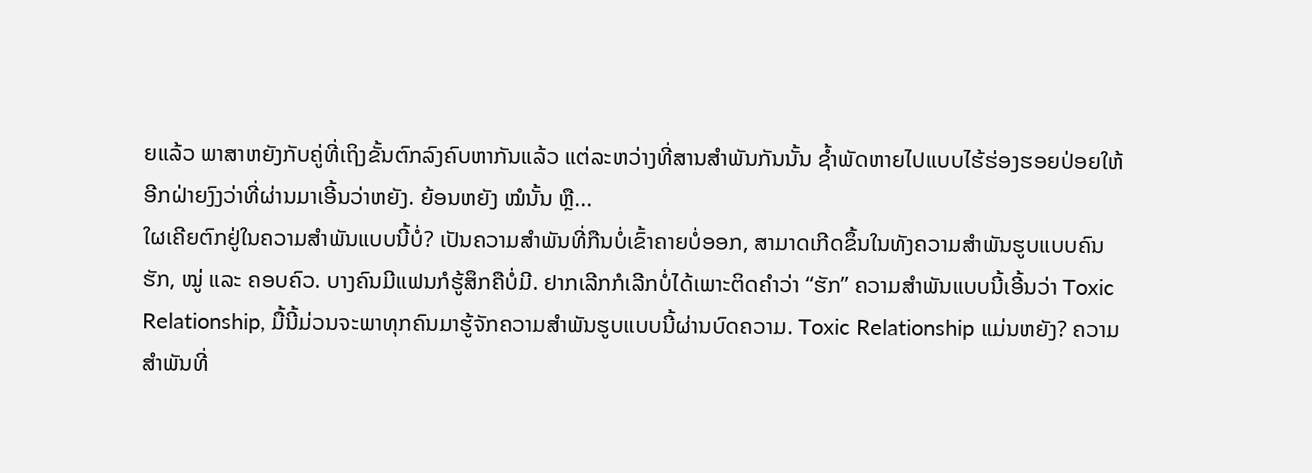ຍແລ້ວ ພາສາຫຍັງກັບຄູ່ທີ່ເຖິງຂັ້ນຕົກລົງຄົບຫາກັນແລ້ວ ແຕ່ລະຫວ່າງທີ່ສານສຳພັນກັນນັ້ນ ຊໍ້າພັດຫາຍໄປແບບໄຮ້ຮ່ອງຮອຍປ່ອຍໃຫ້ອີກຝ່າຍງົງວ່າທີ່ຜ່ານມາເອີ້ນວ່າຫຍັງ. ຍ້ອນຫຍັງ ໝໍນັ້ນ ຫຼື...
ໃຜເຄີຍຕົກຢູ່ໃນຄວາມສຳພັນແບບນີ້ບໍ່? ເປັນຄວາມສຳພັນທີ່ກືນບໍ່ເຂົ້າຄາຍບໍ່ອອກ, ສາມາດເກີດຂຶ້ນໃນທັງຄວາມສຳພັນຮູບແບບຄົນຮັກ, ໝູ່ ແລະ ຄອບຄົວ. ບາງຄົນມີແຟນກໍຮູ້ສຶກຄືບໍ່ມີ. ຢາກເລີກກໍເລີກບໍ່ໄດ້ເພາະຕິດຄຳວ່າ “ຮັກ” ຄວາມສຳພັນແບບນີ້ເອີ້ນວ່າ Toxic Relationship, ມື້ນີ້ມ່ວນຈະພາທຸກຄົນມາຮູ້ຈັກຄວາມສຳພັນຮູບແບບນີ້ຜ່ານບົດຄວາມ. Toxic Relationship ແມ່ນຫຍັງ? ຄວາມສຳພັນທີ່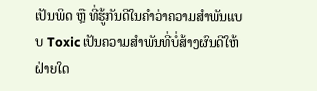ເປັນພິດ ຫຼື ທີ່ຮູ້ກັນດີໃນຄຳວ່າຄວາມສຳພັນແບບ Toxic ເປັນຄວາມສຳພັນທີ່ບໍ່ສ້າງຜົນດີໃຫ້ຝ່າຍໃດ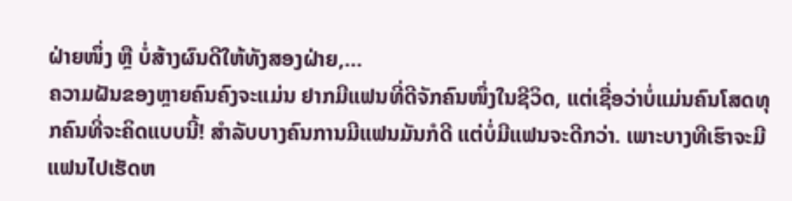ຝ່າຍໜຶ່ງ ຫຼື ບໍ່ສ້າງຜົນດີໃຫ້ທັງສອງຝ່າຍ,...
ຄວາມຝັນຂອງຫຼາຍຄົນຄົງຈະແມ່ນ ຢາກມີແຟນທີ່ດີຈັກຄົນໜຶ່ງໃນຊີວິດ, ແຕ່ເຊື່ອວ່າບໍ່ແມ່ນຄົນໂສດທຸກຄົນທີ່ຈະຄິດແບບນີ້! ສຳລັບບາງຄົນການມີແຟນມັນກໍດີ ແຕ່ບໍ່ມີແຟນຈະດີກວ່າ. ເພາະບາງທີເຮົາຈະມີແຟນໄປເຮັດຫ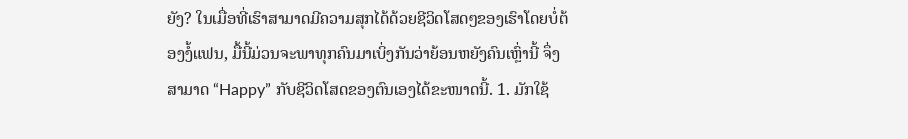ຍັງ? ໃນເມື່ອທີ່ເຮົາສາມາດມີຄວາມສຸກໄດ້ດ້ວຍຊີວິດໂສດໆຂອງເຮົາໂດຍບໍ່ຕ້ອງງໍ້ແຟນ, ມື້ນີ້ມ່ວນຈະພາທຸກຄົນມາເບິ່ງກັນວ່າຍ້ອນຫຍັງຄົນເຫຼົ່ານີ້ ຈຶ່ງສາມາດ “Happy” ກັບຊີວິດໂສດຂອງຕົນເອງໄດ້ຂະໜາດນີ້. 1. ມັກໃຊ້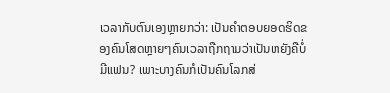ເວລາກັບຕົນເອງຫຼາຍກວ່າ: ເປັນຄຳຕອບຍອດຮິດຂອງຄົນໂສດຫຼາຍໆຄົນເວລາຖືກຖາມວ່າເປັນຫຍັງຄືບໍ່ມີແຟນ? ເພາະບາງຄົນກໍເປັນຄົນໂລກສ່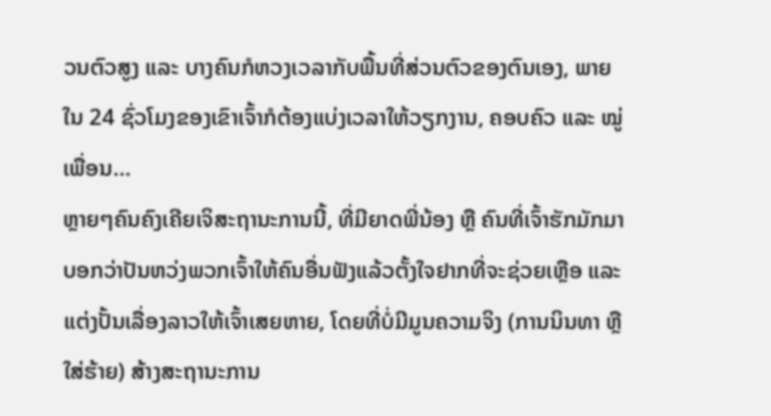ວນຕົວສູງ ແລະ ບາງຄົນກໍຫວງເວລາກັບພື້ນທີ່ສ່ວນຕົວຂອງຕົນເອງ, ພາຍໃນ 24 ຊົ່ວໂມງຂອງເຂົາເຈົ້າກໍຕ້ອງແບ່ງເວລາໃຫ້ວຽກງານ, ຄອບຄົວ ແລະ ໝູ່ເພື່ອນ...
ຫຼາຍໆຄົນຄົງເຄີຍເຈິສະຖານະການນີ້, ທີ່ມີຍາດພີ່ນ້ອງ ຫຼື ຄົນທີ່ເຈົ້າຮັກມັກມາບອກວ່າປັນຫວ່ງພວກເຈົ້າໃຫ້ຄົນອື່ນຟັງແລ້ວຕັ້ງໃຈຢາກທີ່ຈະຊ່ວຍເຫຼືອ ແລະ ແຕ່ງປັ້ນເລື່ອງລາວໃຫ້ເຈົ້າເສຍຫາຍ, ໂດຍທີ່ບໍ່ມີມູນຄວາມຈິງ (ການນິນທາ ຫຼື ໃສ່ຮ້າຍ) ສ້າງສະຖານະການ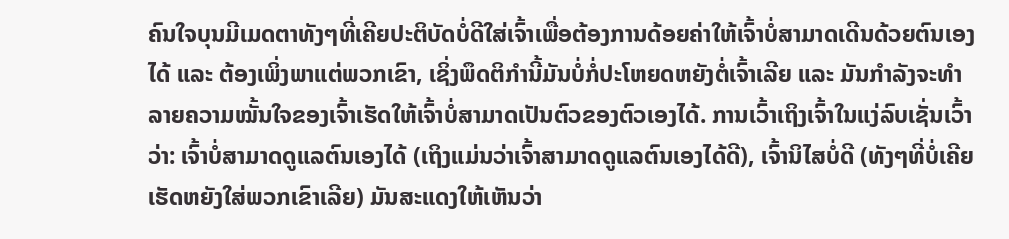ຄົນໃຈບຸນມີເມດຕາທັງໆທີ່ເຄີຍປະຕິບັດບໍ່ດີໃສ່ເຈົ້າເພື່ອຕ້ອງການດ້ອຍຄ່າໃຫ້ເຈົ້າບໍ່ສາມາດເດີນດ້ວຍຕົນເອງໄດ້ ແລະ ຕ້ອງເພິ່ງພາແຕ່ພວກເຂົາ, ເຊິ່ງພຶດຕິກໍານີ້ມັນບໍ່ກໍ່ປະໂຫຍດຫຍັງຕໍ່ເຈົ້າເລີຍ ແລະ ມັນກຳລັງຈະທໍາລາຍຄວາມໝັ້ນໃຈຂອງເຈົ້າເຮັດໃຫ້ເຈົ້າບໍ່ສາມາດເປັນຕົວຂອງຕົວເອງໄດ້. ການເວົ້າເຖິງເຈົ້າໃນແງ່ລົບເຊັ່ນເວົ້າວ່າ: ເຈົ້າບໍ່ສາມາດດູແລຕົນເອງໄດ້ (ເຖິງແມ່ນວ່າເຈົ້າສາມາດດູແລຕົນເອງໄດ້ດີ), ເຈົ້ານິໄສບໍ່ດີ (ທັງໆທີ່ບໍ່ເຄີຍເຮັດຫຍັງໃສ່ພວກເຂົາເລີຍ) ມັນສະແດງໃຫ້ເຫັນວ່າ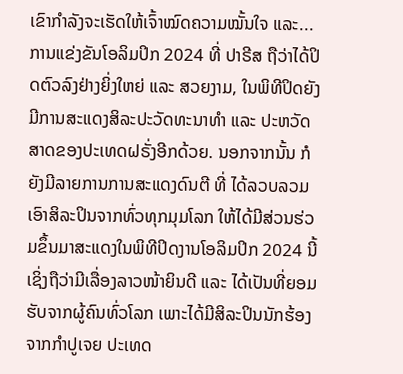ເຂົາກຳລັງຈະເຮັດໃຫ້ເຈົ້າໝົດຄວາມໝັ້ນໃຈ ແລະ...
ການແຂ່ງຂັນໂອລິມປິກ 2024 ທີ່ ປາຣີສ ຖືວ່າໄດ້ປິດຕົວລົງຢ່າງຍິ່ງໃຫຍ່ ແລະ ສວຍງາມ, ໃນພິທີປິດຍັງມີການສະແດງສິລະປະວັດທະນາທຳ ແລະ ປະຫວັດສາດຂອງປະເທດຝຣັ່ງອີກດ້ວຍ. ນອກຈາກນັ້ນ ກໍຍັງມີລາຍການການສະແດງດົນຕີ ທີ່ ໄດ້ລວບລວມເອົາສິລະປິນຈາກທົ່ວທຸກມຸມໂລກ ໃຫ້ໄດ້ມີສ່ວນຮ່ວມຂຶ້ນມາສະແດງໃນພິທີປິດງານໂອລິມປິກ 2024 ນີ້ ເຊິ່ງຖືວ່າມີເລື່ອງລາວໜ້າຍິນດີ ແລະ ໄດ້ເປັນທີ່ຍອມຮັບຈາກຜູ້ຄົນທົ່ວໂລກ ເພາະໄດ້ມີສິລະປິນນັກຮ້ອງຈາກກຳປູເຈຍ ປະເທດ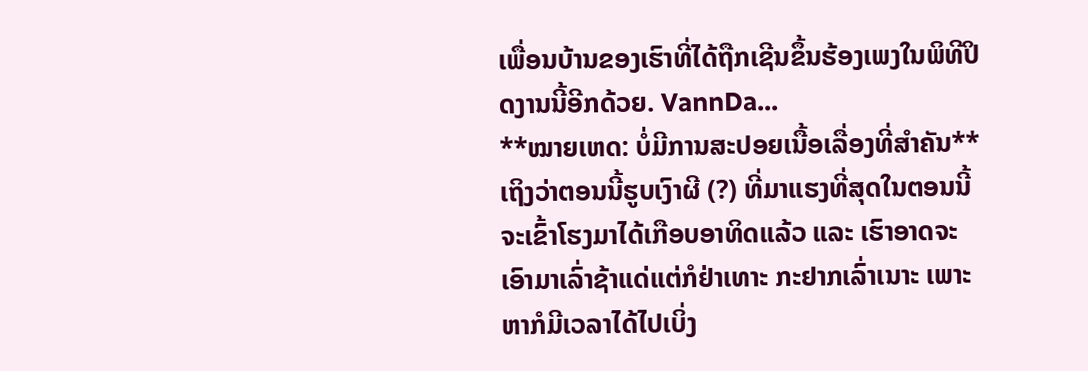ເພື່ອນບ້ານຂອງເຮົາທີ່ໄດ້ຖືກເຊີນຂຶ້ນຮ້ອງເພງໃນພິທີປິດງານນີ້ອີກດ້ວຍ. VannDa...
**ໝາຍເຫດ: ບໍ່ມີການສະປອຍເນື້ອເລື່ອງທີ່ສຳຄັນ** ເຖິງວ່າຕອນນີ້ຮູບເງົາຜີ (?) ທີ່ມາແຮງທີ່ສຸດໃນຕອນນີ້ຈະເຂົ້າໂຮງມາໄດ້ເກືອບອາທິດແລ້ວ ແລະ ເຮົາອາດຈະເອົາມາເລົ່າຊ້າແດ່ແຕ່ກໍຢ່າເທາະ ກະຢາກເລົ່າເນາະ ເພາະຫາກໍມີເວລາໄດ້ໄປເບິ່ງ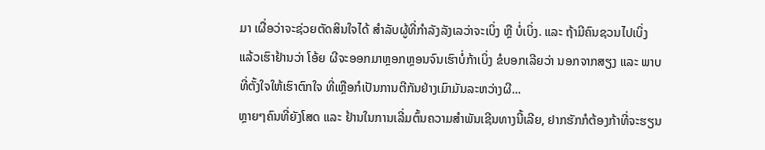ມາ ເຜື່ອວ່າຈະຊ່ວຍຕັດສິນໃຈໄດ້ ສຳລັບຜູ້ທີ່ກຳລັງລັງເລວ່າຈະເບິ່ງ ຫຼື ບໍ່ເບິ່ງ. ແລະ ຖ້າມີຄົນຊວນໄປເບິ່ງ ແລ້ວເຮົາຢ້ານວ່າ ໂອ້ຍ ຜີຈະອອກມາຫຼອກຫຼອນຈົນເຮົາບໍ່ກ້າເບິ່ງ ຂໍບອກເລີຍວ່າ ນອກຈາກສຽງ ແລະ ພາບທີ່ຕັ້ງໃຈໃຫ້ເຮົາຕົກໃຈ ທີ່ເຫຼືອກໍເປັນການຕີກັນຢ່າງເມົາມັນລະຫວ່າງຜີ...
ຫຼາຍໆຄົນທີ່ຍັງໂສດ ແລະ ຢ້ານໃນການເລີ່ມຕົ້ນຄວາມສຳພັນເຊີນທາງນີ້ເລີຍ, ຢາກຮັກກໍຕ້ອງກ້າທີ່ຈະຮຽນ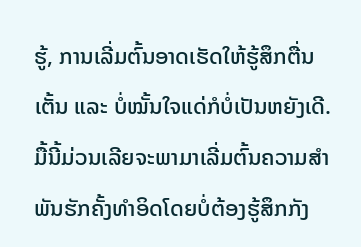ຮູ້, ການເລີ່ມຕົ້ນອາດເຮັດໃຫ້ຮູ້ສຶກຕື່ນເຕັ້ນ ແລະ ບໍ່ໝັ້ນໃຈແດ່ກໍບໍ່ເປັນຫຍັງເດີ. ມື້ນີ້ມ່ວນເລີຍຈະພາມາເລີ່ມຕົ້ນຄວາມສໍາພັນຮັກຄັ້ງທໍາອິດໂດຍບໍ່ຕ້ອງຮູ້ສຶກກັງ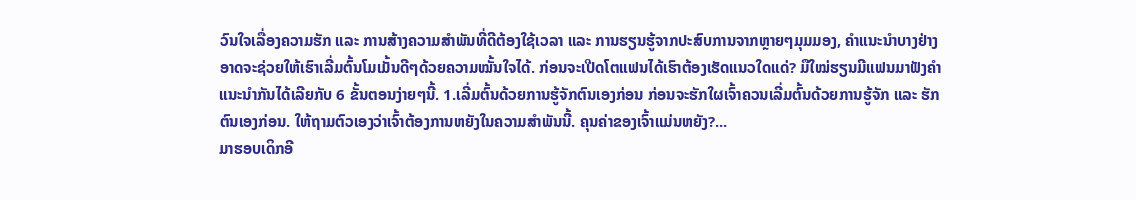ວົນໃຈເລື່ອງຄວາມຮັກ ແລະ ການສ້າງຄວາມສໍາພັນທີ່ດີຕ້ອງໃຊ້ເວລາ ແລະ ການຮຽນຮູ້ຈາກປະສົບການຈາກຫຼາຍໆມຸມມອງ, ຄໍາແນະນໍາບາງຢ່າງອາດຈະຊ່ວຍໃຫ້ເຮົາເລີ່ມຕົ້ນໂມເມັ້ນດີໆດ້ວຍຄວາມໝັ້ນໃຈໄດ້. ກ່ອນຈະເປີດໂຕແຟນໄດ້ເຮົາຕ້ອງເຮັດແນວໃດແດ່? ມືໃໝ່ຮຽນມີແຟນມາຟັງຄຳແນະນຳກັນໄດ້ເລີຍກັບ 6 ຂັ້ນຕອນງ່າຍໆນີ້. 1.ເລີ່ມຕົ້ນດ້ວຍການຮູ້ຈັກຕົນເອງກ່ອນ ກ່ອນຈະຮັກໃຜເຈົ້າຄວນເລີ່ມຕົ້ນດ້ວຍການຮູ້ຈັກ ແລະ ຮັກຕົນເອງກ່ອນ. ໃຫ້ຖາມຕົວເອງວ່າເຈົ້າຕ້ອງການຫຍັງໃນຄວາມສໍາພັນນີ້. ຄຸນຄ່າຂອງເຈົ້າແມ່ນຫຍັງ?...
ມາຮອບເດິກອີ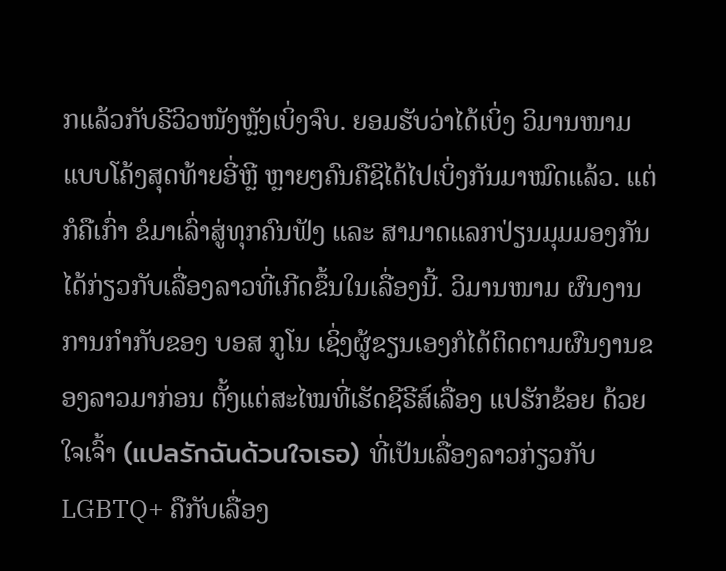ກແລ້ວກັບຣີວິວໜັງຫຼັງເບິ່ງຈົບ. ຍອມຮັບວ່າໄດ້ເບິ່ງ ວິມານໜາມ ແບບໂຄ້ງສຸດທ້າຍອີ່ຫຼີ ຫຼາຍໆຄົນຄືຊິໄດ້ໄປເບິ່ງກັນມາໝົດແລ້ວ. ແຕ່ກໍຄືເກົ່າ ຂໍມາເລົ່າສູ່ທຸກຄົນຟັງ ແລະ ສາມາດແລກປ່ຽນມຸມມອງກັນໄດ້ກ່ຽວກັບເລື່ອງລາວທີ່ເກີດຂຶ້ນໃນເລື່ອງນີ້. ວິມານໜາມ ຜົນງານການກຳກັບຂອງ ບອສ ກູໂນ ເຊິ່ງຜູ້ຂຽນເອງກໍໄດ້ຕິດຕາມຜົນງານຂອງລາວມາກ່ອນ ຕັ້ງແຕ່ສະໄໝທີ່ເຮັດຊີຣີສ໌ເລື່ອງ ແປຮັກຂ້ອຍ ດ້ວຍໃຈເຈົ້າ (แปลรักฉันด้วนใจเธอ) ທີ່ເປັນເລື່ອງລາວກ່ຽວກັບ LGBTQ+ ຄືກັບເລື່ອງ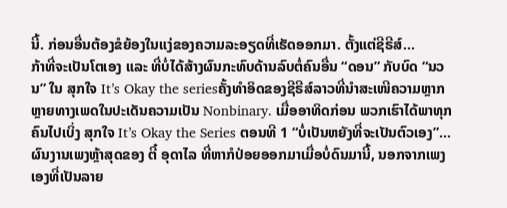ນີ້. ກ່ອນອື່ນຕ້ອງຂໍຍ້ອງໃນແງ່ຂອງຄວາມລະອຽດທີ່ເຮັດອອກມາ. ຕັ້ງແຕ່ຊີຣີສ໌...
ກ້າທີ່ຈະເປັນໂຕເອງ ແລະ ທີ່ບໍ່ໄດ້ສ້າງຜົນກະທົບດ້ານລົບຕໍ່ຄົນອື່ນ “ດອນ” ກັບບົດ “ນວນ” ໃນ ສຸກໃຈ It’s Okay the seriesຄັ້ງທຳອິດຂອງຊີຣີສ໌ລາວທີ່ນຳສະເໜີຄວາມຫຼາກຫຼາຍທາງເພດໃນປະເດັນຄວາມເປັນ Nonbinary. ເມື່ອອາທິດກ່ອນ ພວກເຮົາໄດ້ພາທຸກຄົນໄປເບິ່ງ ສຸກໃຈ It’s Okay the Series ຕອນທີ 1 “ບໍ່ເປັນຫຍັງທີ່ຈະເປັນຕົວເອງ”...
ຜົນງານເພງຫຼ້າສຸດຂອງ ຕີ໋ ອຸດາໄລ ທີ່ຫາກໍປ່ອຍອອກມາເມື່ອບໍ່ດົນມານີ້, ນອກຈາກເພງເອງທີ່ເປັນລາຍ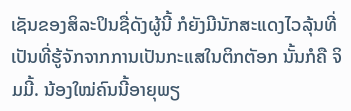ເຊັນຂອງສິລະປິນຊື່ດັງຜູ້ນີ້ ກໍຍັງມີນັກສະແດງໄວລຸ້ນທີ່ເປັນທີ່ຮູ້ຈັກຈາກການເປັນກະແສໃນຕິກຕັອກ ນັ້ນກໍຄື ຈິມມີ້. ນ້ອງໃໝ່ຄົນນີ້ອາຍຸພຽ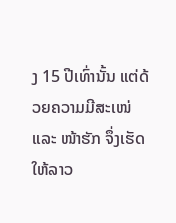ງ 15 ປີເທົ່ານັ້ນ ແຕ່ດ້ວຍຄວາມມີສະເໜ່ ແລະ ໜ້າຮັກ ຈຶ່ງເຮັດໃຫ້ລາວ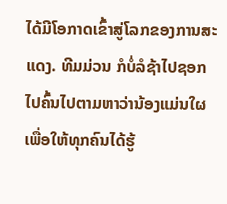ໄດ້ມີໂອກາດເຂົ້າສູ່ໂລກຂອງການສະແດງ. ທີມມ່ວນ ກໍບໍ່ລໍຊ້າໄປຊອກໄປຄົ້ນໄປຕາມຫາວ່ານ້ອງແມ່ນໃຜ ເພື່ອໃຫ້ທຸກຄົນໄດ້ຮູ້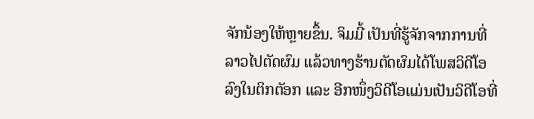ຈັກນ້ອງໃຫ້ຫຼາຍຂຶ້ນ. ຈິມມີ້ ເປັນທີ່ຮູ້ຈັກຈາກການທີ່ລາວໄປຕັດຜົມ ແລ້ວທາງຮ້ານຕັດຜົມໄດ້ໂພສວິດີໂອລົງໃນຕິກຕັອກ ແລະ ອີກໜຶ່ງວິດີໂອແມ່ນເປັນວິດີໂອທີ່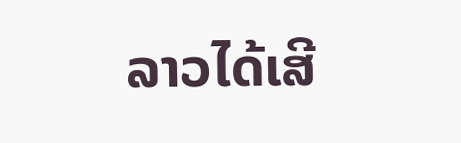ລາວໄດ້ເສີ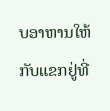ບອາຫານໃຫ້ກັບແຂກຢູ່ທີ່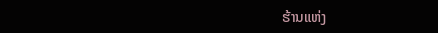ຮ້ານແຫ່ງ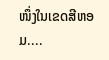ໜຶ່ງໃນເຂດສີຫອມ....